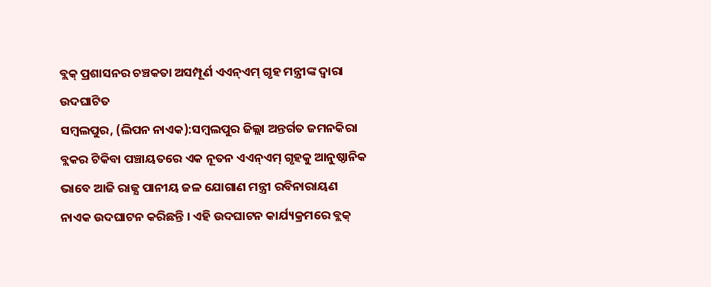ବ୍ଲକ୍ ପ୍ରଶାସନର ଚଞ୍ଚକତା ଅସମ୍ପୂର୍ଣ ଏଏନ୍ଏମ୍ ଗୃହ ମନ୍ତ୍ରୀଙ୍କ ଦ୍ବାରା ଉଦଘାଟିତ
ସମ୍ବଲପୁର, (ଲିପନ ନାଏକ):ସମ୍ବଲପୁର ଜିଲ୍ଲା ଅନ୍ତର୍ଗତ ଜମନକିରା ବ୍ଲକର ଟିକିବା ପଞ୍ଚାୟତରେ ଏକ ନୂତନ ଏଏନ୍ଏମ୍ ଗୃହକୁ ଆନୁଷ୍ଠାନିକ ଭାବେ ଆଜି ରାଜ୍ଯ ପାନୀୟ ଜଳ ଯୋଗାଣ ମନ୍ତ୍ରୀ ରବିନାରାୟଣ ନାଏକ ଉଦଘାଟନ କରିଛନ୍ତି । ଏହି ଉଦଘାଟନ କାର୍ଯ୍ୟକ୍ରମରେ ବ୍ଲକ୍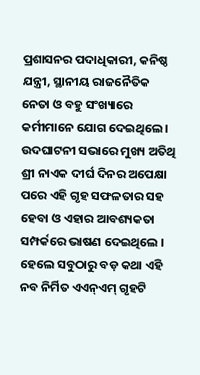ପ୍ରଶାସନର ପଦାଧିକାରୀ, କନିଷ୍ଠ ଯନ୍ତ୍ରୀ, ସ୍ଥାନୀୟ ରାଜନୈତିକ ନେତା ଓ ବହୁ ସଂଖ୍ୟାରେ କର୍ମୀମାନେ ଯୋଗ ଦେଇଥିଲେ । ଉଦଘାଟନୀ ସଭାରେ ମୁଖ୍ୟ ଅତିଥି ଶ୍ରୀ ନାଏକ ଦୀର୍ଘ ଦିନର ଅପେକ୍ଷା ପରେ ଏହି ଗୃହ ସଫଳତାର ସହ ହେବା ଓ ଏହାର ଆବଶ୍ୟକତା ସମ୍ପର୍କରେ ଭାଷଣ ଦେଇଥିଲେ । ହେଲେ ସବୁଠାରୁ ବଡ଼ କଥା ଏହି ନବ ନିର୍ମିତ ଏଏନ୍ଏମ୍ ଗୃହଟି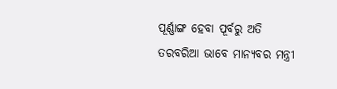ପୂର୍ଣ୍ଣାଙ୍ଗ ହେବା ପୂର୍ବରୁ ଅତି ତରବରିଆ ଭାବେ ମାନ୍ୟବର ମନ୍ତ୍ରୀ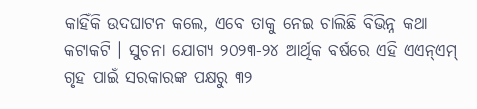କାହିଁକି ଉଦଘାଟନ କଲେ, ଏବେ ତାକୁ ନେଇ ଚାଲିଛି ବିଭିନ୍ନ କଥା କଟାକଟି । ସୁଚନା ଯୋଗ୍ଯ ୨୦୨୩-୨୪ ଆର୍ଥିକ ବର୍ଷରେ ଏହି ଏଏନ୍ଏମ୍ ଗୃହ ପାଇଁ ସରକାରଙ୍କ ପକ୍ଷରୁ ୩୨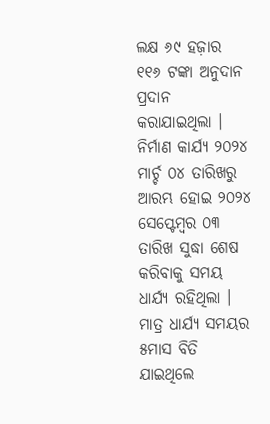ଲକ୍ଷ ୬୯ ହଜ଼ାର ୧୧୬ ଟଙ୍କା ଅନୁଦାନ ପ୍ରଦାନ କରାଯାଇଥିଲା । ନିର୍ମାଣ କାର୍ଯ୍ୟ ୨୦୨୪ ମାର୍ଚ୍ଚ ୦୪ ତାରିଖରୁ ଆରମ୍ଭ ହୋଇ ୨୦୨୪ ସେପ୍ଟେମ୍ବର ୦୩ ତାରିଖ ସୁଦ୍ଧା ଶେଷ କରିବାକୁ ସମୟ ଧାର୍ଯ୍ୟ ରହିଥିଲା । ମାତ୍ର ଧାର୍ଯ୍ୟ ସମୟର ୫ମାସ ବିତି ଯାଇଥିଲେ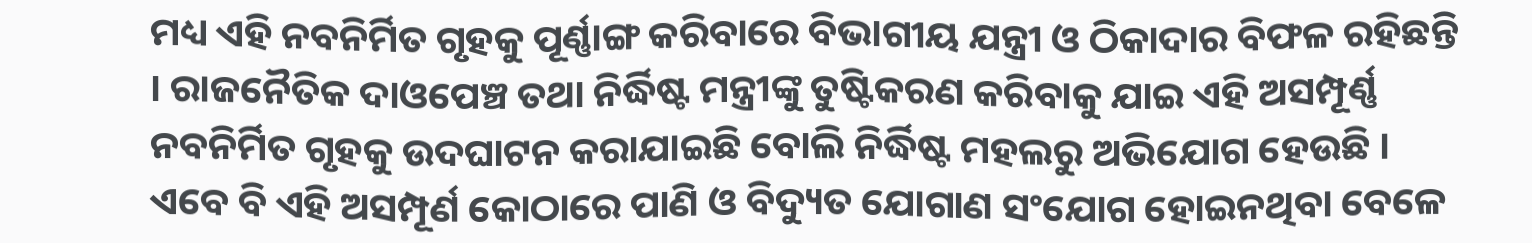ମଧ୍ୟ ଏହି ନବନିର୍ମିତ ଗୃହକୁ ପୂର୍ଣ୍ଣାଙ୍ଗ କରିବାରେ ବିଭାଗୀୟ ଯନ୍ତ୍ରୀ ଓ ଠିକାଦାର ବିଫଳ ରହିଛନ୍ତି । ରାଜନୈତିକ ଦାଓପେଞ୍ଚ ତଥା ନିର୍ଦ୍ଧିଷ୍ଟ ମନ୍ତ୍ରୀଙ୍କୁ ତୁଷ୍ଟିକରଣ କରିବାକୁ ଯାଇ ଏହି ଅସମ୍ପୂର୍ଣ୍ଣ ନବନିର୍ମିତ ଗୃହକୁ ଉଦଘାଟନ କରାଯାଇଛି ବୋଲି ନିର୍ଦ୍ଧିଷ୍ଟ ମହଲରୁ ଅଭିଯୋଗ ହେଉଛି । ଏବେ ବି ଏହି ଅସମ୍ପୂର୍ଣ କୋଠାରେ ପାଣି ଓ ବିଦ୍ୟୁତ ଯୋଗାଣ ସଂଯୋଗ ହୋଇନଥିବା ବେଳେ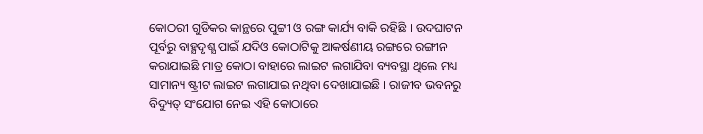କୋଠରୀ ଗୁଡିକର କାନ୍ଥରେ ପୁଟ୍ଟୀ ଓ ରଙ୍ଗ କାର୍ଯ୍ୟ ବାକି ରହିଛି । ଉଦଘାଟନ ପୂର୍ବରୁ ବାହ୍ଯଦୃଶ୍ଯ ପାଇଁ ଯଦିଓ କୋଠାଟିକୁ ଆକର୍ଷଣୀୟ ରଙ୍ଗରେ ରଙ୍ଗୀନ କରାଯାଇଛି ମାତ୍ର କୋଠା ବାହାରେ ଲାଇଟ ଲଗାଯିବା ବ୍ୟବସ୍ଥା ଥିଲେ ମଧ୍ୟ ସାମାନ୍ୟ ଷ୍ଟ୍ରୀଟ ଲାଇଟ ଲଗାଯାଇ ନଥିବା ଦେଖାଯାଇଛି । ରାଜୀବ ଭବନରୁ ବିଦ୍ୟୁତ୍ ସଂଯୋଗ ନେଇ ଏହି କୋଠାରେ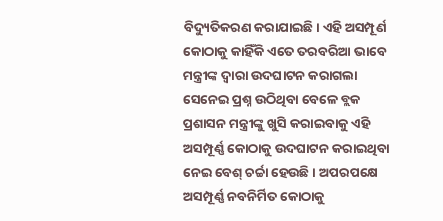ବିଦ୍ୟୁତିକରଣ କରାଯାଇଛି। ଏହି ଅସମ୍ପୂର୍ଣ କୋଠାକୁ କାହିଁକି ଏତେ ତରବରିଆ ଭାବେ ମନ୍ତ୍ରୀଙ୍କ ଦ୍ୱାରା ଉଦଘାଟନ କରାଗଲା ସେନେଇ ପ୍ରଶ୍ନ ଉଠିଥିବା ବେଳେ ବ୍ଲକ ପ୍ରଶାସନ ମନ୍ତ୍ରୀଙ୍କୁ ଖୁସି କରାଇବାକୁ ଏହି ଅସମ୍ପୂର୍ଣ୍ଣ କୋଠାକୁ ଉଦଘାଟନ କରାଇଥିବା ନେଇ ବେଶ୍ ଚର୍ଚ୍ଚା ହେଉଛି । ଅପରପକ୍ଷେ ଅସମ୍ପୂର୍ଣ୍ଣ ନବନିର୍ମିତ କୋଠାକୁ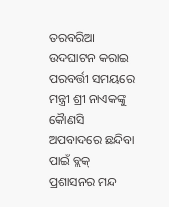ତରବରିଆ ଉଦଘାଟନ କରାଇ ପରବର୍ତ୍ତୀ ସମୟରେ ମନ୍ତ୍ରୀ ଶ୍ରୀ ନାଏକଙ୍କୁ କୈାଣସି ଅପବାଦରେ ଛନ୍ଦିବା ପାଇଁ ବ୍ଲକ୍ ପ୍ରଶାସନର ମନ୍ଦ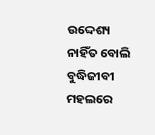ଉଦ୍ଦେଶ୍ୟ ନାହିଁତ ବୋଲି ବୁଦ୍ଧିଜୀବୀ ମହଲରେ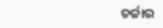ଚର୍ଚ୍ଚାର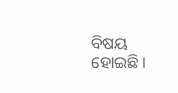ବିଷୟ ହୋଇଛି ।